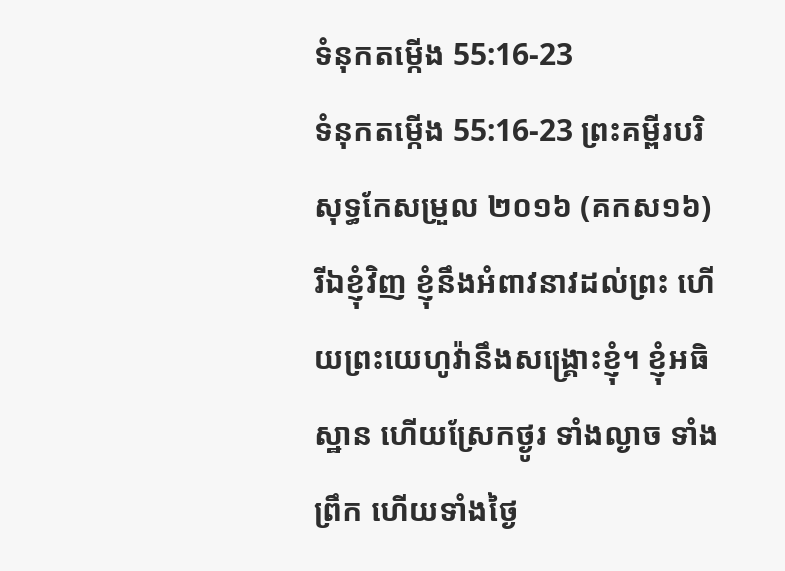ទំនុកតម្កើង 55:16-23
ទំនុកតម្កើង 55:16-23 ព្រះគម្ពីរបរិសុទ្ធកែសម្រួល ២០១៦ (គកស១៦)
រីឯខ្ញុំវិញ ខ្ញុំនឹងអំពាវនាវដល់ព្រះ ហើយព្រះយេហូវ៉ានឹងសង្គ្រោះខ្ញុំ។ ខ្ញុំអធិស្ឋាន ហើយស្រែកថ្ងូរ ទាំងល្ងាច ទាំងព្រឹក ហើយទាំងថ្ងៃ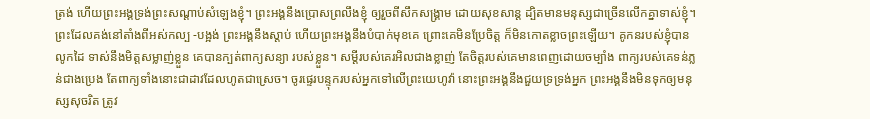ត្រង់ ហើយព្រះអង្គទ្រង់ព្រះសណ្ដាប់សំឡេងខ្ញុំ។ ព្រះអង្គនឹងប្រោសព្រលឹងខ្ញុំ ឲ្យរួចពីសឹកសង្គ្រាម ដោយសុខសាន្ត ដ្បិតមានមនុស្សជាច្រើនលើកគ្នាទាស់ខ្ញុំ។ ព្រះដែលគង់នៅតាំងពីអស់កល្ប -បង្អង់ ព្រះអង្គនឹងស្ដាប់ ហើយព្រះអង្គនឹងបំបាក់មុខគេ ព្រោះគេមិនប្រែចិត្ត ក៏មិនកោតខ្លាចព្រះឡើយ។ គូកនរបស់ខ្ញុំបានលូកដៃ ទាស់នឹងមិត្តសម្លាញ់ខ្លួន គេបានក្បត់ពាក្យសន្យា របស់ខ្លួន។ សម្ដីរបស់គេរអិលជាងខ្លាញ់ តែចិត្តរបស់គេមានពេញដោយចម្បាំង ពាក្យរបស់គេទន់ភ្លន់ជាងប្រេង តែពាក្យទាំងនោះជាដាវដែលហូតជាស្រេច។ ចូរផ្ទេរបន្ទុករបស់អ្នកទៅលើព្រះយេហូវ៉ា នោះព្រះអង្គនឹងជួយទ្រទ្រង់អ្នក ព្រះអង្គនឹងមិនទុកឲ្យមនុស្សសុចរិត ត្រូវ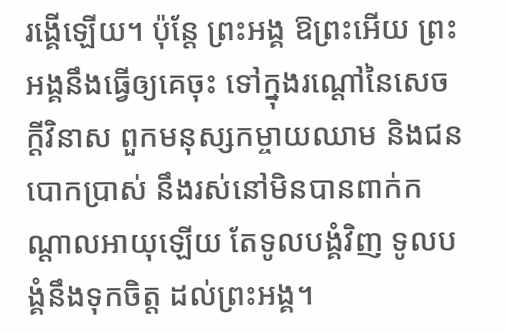រង្គើឡើយ។ ប៉ុន្តែ ព្រះអង្គ ឱព្រះអើយ ព្រះអង្គនឹងធ្វើឲ្យគេចុះ ទៅក្នុងរណ្តៅនៃសេចក្ដីវិនាស ពួកមនុស្សកម្ចាយឈាម និងជនបោកប្រាស់ នឹងរស់នៅមិនបានពាក់កណ្ដាលអាយុឡើយ តែទូលបង្គំវិញ ទូលបង្គំនឹងទុកចិត្ត ដល់ព្រះអង្គ។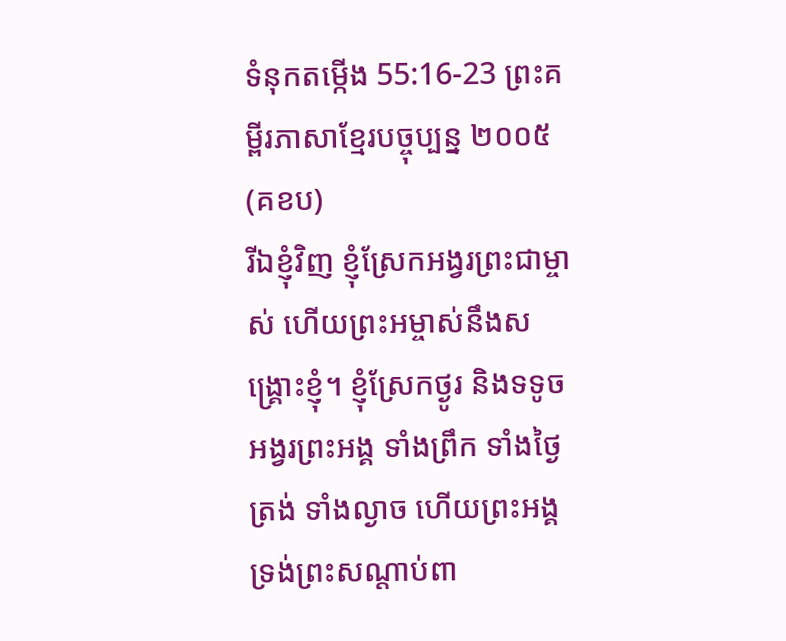ទំនុកតម្កើង 55:16-23 ព្រះគម្ពីរភាសាខ្មែរបច្ចុប្បន្ន ២០០៥ (គខប)
រីឯខ្ញុំវិញ ខ្ញុំស្រែកអង្វរព្រះជាម្ចាស់ ហើយព្រះអម្ចាស់នឹងសង្គ្រោះខ្ញុំ។ ខ្ញុំស្រែកថ្ងូរ និងទទូចអង្វរព្រះអង្គ ទាំងព្រឹក ទាំងថ្ងៃត្រង់ ទាំងល្ងាច ហើយព្រះអង្គទ្រង់ព្រះសណ្ដាប់ពា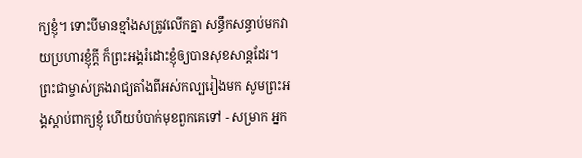ក្យខ្ញុំ។ ទោះបីមានខ្មាំងសត្រូវលើកគ្នា សន្ធឹកសន្ធាប់មកវាយប្រហារខ្ញុំក្ដី ក៏ព្រះអង្គរំដោះខ្ញុំឲ្យបានសុខសាន្តដែរ។ ព្រះជាម្ចាស់គ្រងរាជ្យតាំងពីអស់កល្បរៀងមក សូមព្រះអង្គស្ដាប់ពាក្យខ្ញុំ ហើយបំបាក់មុខពួកគេទៅ - សម្រាក អ្នក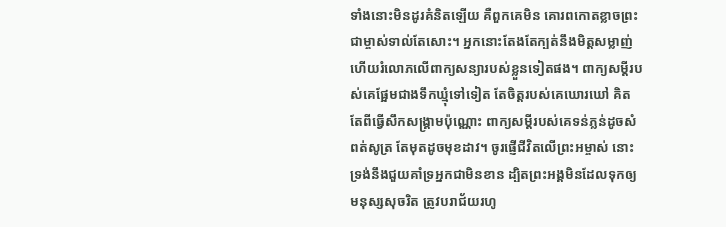ទាំងនោះមិនដូរគំនិតឡើយ គឺពួកគេមិន គោរពកោតខ្លាចព្រះជាម្ចាស់ទាល់តែសោះ។ អ្នកនោះតែងតែក្បត់នឹងមិត្តសម្លាញ់ ហើយរំលោភលើពាក្យសន្យារបស់ខ្លួនទៀតផង។ ពាក្យសម្ដីរបស់គេផ្អែមជាងទឹកឃ្មុំទៅទៀត តែចិត្តរបស់គេឃោរឃៅ គិតតែពីធ្វើសឹកសង្គ្រាមប៉ុណ្ណោះ ពាក្យសម្ដីរបស់គេទន់ភ្លន់ដូចសំពត់សូត្រ តែមុតដូចមុខដាវ។ ចូរផ្ញើជីវិតលើព្រះអម្ចាស់ នោះទ្រង់នឹងជួយគាំទ្រអ្នកជាមិនខាន ដ្បិតព្រះអង្គមិនដែលទុកឲ្យមនុស្សសុចរិត ត្រូវបរាជ័យរហូ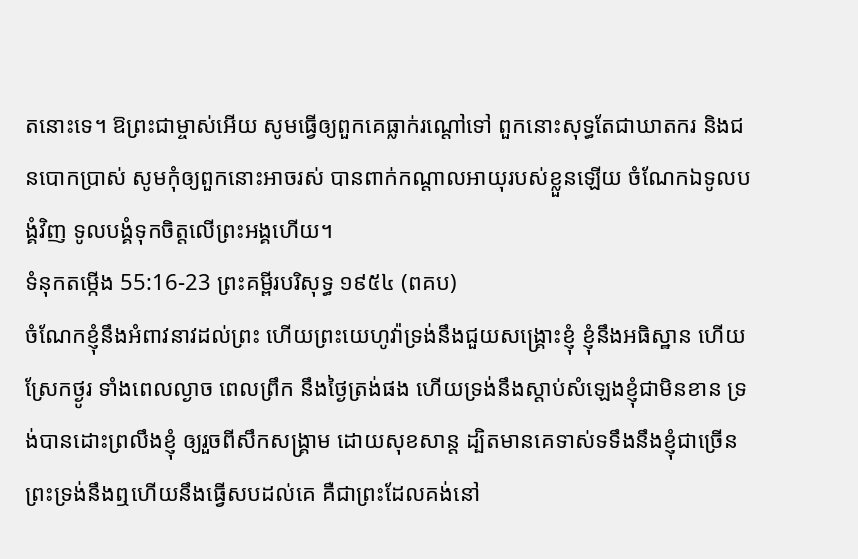តនោះទេ។ ឱព្រះជាម្ចាស់អើយ សូមធ្វើឲ្យពួកគេធ្លាក់រណ្ដៅទៅ ពួកនោះសុទ្ធតែជាឃាតករ និងជនបោកប្រាស់ សូមកុំឲ្យពួកនោះអាចរស់ បានពាក់កណ្ដាលអាយុរបស់ខ្លួនឡើយ ចំណែកឯទូលបង្គំវិញ ទូលបង្គំទុកចិត្តលើព្រះអង្គហើយ។
ទំនុកតម្កើង 55:16-23 ព្រះគម្ពីរបរិសុទ្ធ ១៩៥៤ (ពគប)
ចំណែកខ្ញុំនឹងអំពាវនាវដល់ព្រះ ហើយព្រះយេហូវ៉ាទ្រង់នឹងជួយសង្គ្រោះខ្ញុំ ខ្ញុំនឹងអធិស្ឋាន ហើយស្រែកថ្ងូរ ទាំងពេលល្ងាច ពេលព្រឹក នឹងថ្ងៃត្រង់ផង ហើយទ្រង់នឹងស្តាប់សំឡេងខ្ញុំជាមិនខាន ទ្រង់បានដោះព្រលឹងខ្ញុំ ឲ្យរួចពីសឹកសង្គ្រាម ដោយសុខសាន្ត ដ្បិតមានគេទាស់ទទឹងនឹងខ្ញុំជាច្រើន ព្រះទ្រង់នឹងឮហើយនឹងធ្វើសបដល់គេ គឺជាព្រះដែលគង់នៅ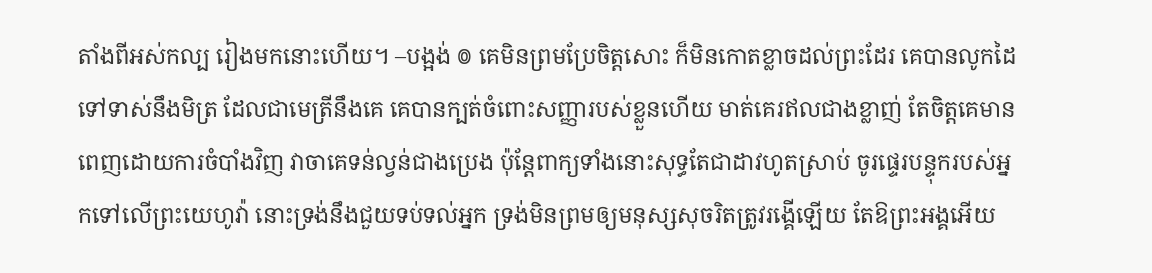តាំងពីអស់កល្ប រៀងមកនោះហើយ។ –បង្អង់ ៙ គេមិនព្រមប្រែចិត្តសោះ ក៏មិនកោតខ្លាចដល់ព្រះដែរ គេបានលូកដៃទៅទាស់នឹងមិត្រ ដែលជាមេត្រីនឹងគេ គេបានក្បត់ចំពោះសញ្ញារបស់ខ្លួនហើយ មាត់គេរឥលជាងខ្លាញ់ តែចិត្តគេមានពេញដោយការចំបាំងវិញ វាចាគេទន់ល្វន់ជាងប្រេង ប៉ុន្តែពាក្យទាំងនោះសុទ្ធតែជាដាវហូតស្រាប់ ចូរផ្ទេរបន្ទុករបស់អ្នកទៅលើព្រះយេហូវ៉ា នោះទ្រង់នឹងជួយទប់ទល់អ្នក ទ្រង់មិនព្រមឲ្យមនុស្សសុចរិតត្រូវរង្គើឡើយ តែឱព្រះអង្គអើយ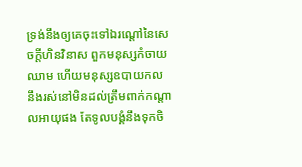ទ្រង់នឹងឲ្យគេចុះទៅឯរណ្តៅនៃសេចក្ដីហិនវិនាស ពួកមនុស្សកំចាយឈាម ហើយមនុស្សឧបាយកល នឹងរស់នៅមិនដល់ត្រឹមពាក់កណ្តាលអាយុផង តែទូលបង្គំនឹងទុកចិ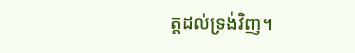ត្តដល់ទ្រង់វិញ។